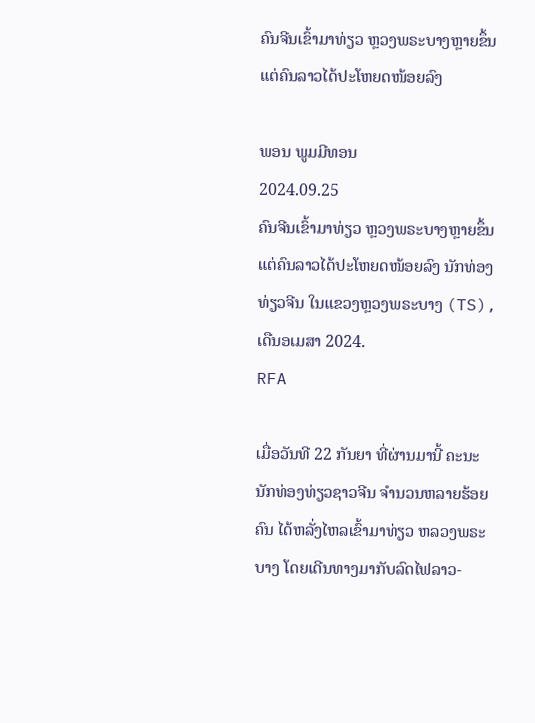ຄົນຈີນເຂົ້າມາທ່ຽວ ຫຼວງພຣະບາງຫຼາຍຂຶ້ນ ແຕ່ຄົນລາວໄດ້ປະໂຫຍດໜ້ອຍລົງ

ພອນ ພູມມີທອນ
2024.09.25
ຄົນຈີນເຂົ້າມາທ່ຽວ ຫຼວງພຣະບາງຫຼາຍຂຶ້ນ ແຕ່ຄົນລາວໄດ້ປະໂຫຍດໜ້ອຍລົງ ນັກທ່ອງທ່ຽວຈີນ ໃນແຂວງຫຼວງພຣະບາງ (TS), ເດືນອເມສາ 2024.
RFA

ເມື່ອວັນທີ 22 ກັນຍາ ທີ່ຜ່ານມານີ້ ຄະນະນັກທ່ອງທ່ຽວຊາວຈີນ ຈໍານວນຫລາຍຮ້ອຍຄົນ ໄດ້ຫລັ່ງໄຫລເຂົ້າມາທ່ຽວ ຫລວງພຣະບາງ ໂດຍເດີນທາງມາກັບລົດໄຟລາວ-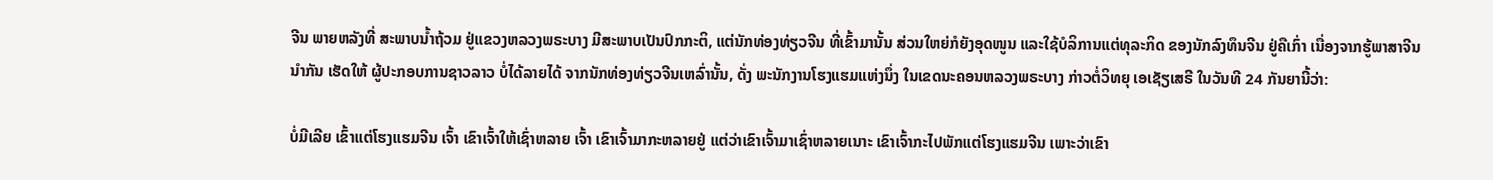ຈີນ ພາຍຫລັງທີ່ ສະພາບນ້ຳຖ້ວມ ຢູ່ແຂວງຫລວງພຣະບາງ ມີສະພາບເປັນປົກກະຕິ, ແຕ່ນັກທ່ອງທ່ຽວຈີນ ທີ່ເຂົ້າມານັ້ນ ສ່ວນໃຫຍ່ກໍຍັງອຸດໜູນ ແລະໃຊ້ບໍລິການແຕ່ທຸລະກິດ ຂອງນັກລົງທຶນຈີນ ຢູ່ຄືເກົ່າ ເນື່ອງຈາກຮູ້ພາສາຈີນນໍາກັນ ເຮັດໃຫ້ ຜູ້ປະກອບການຊາວລາວ ບໍ່ໄດ້ລາຍໄດ້ ຈາກນັກທ່ອງທ່ຽວຈີນເຫລົ່ານັ້ນ, ດັ່ງ ພະນັກງານໂຮງແຮມແຫ່ງນຶ່ງ ໃນເຂດນະຄອນຫລວງພຣະບາງ ກ່າວຕໍ່ວິທຍຸ ເອເຊັຽເສຣີ ໃນວັນທີ 24 ກັນຍານີ້ວ່າ:

ບໍ່ມີເລີຍ ເຂົ້າແຕ່ໂຮງແຮມຈີນ ເຈົ້າ ເຂົາເຈົ້າໃຫ້ເຊົ່າຫລາຍ ເຈົ້າ ເຂົາເຈົ້າມາກະຫລາຍຢູ່ ແຕ່ວ່າເຂົາເຈົ້າມາເຊົ່າຫລາຍເນາະ ເຂົາເຈົ້າກະໄປພັກແຕ່ໂຮງແຮມຈີນ ເພາະວ່າເຂົາ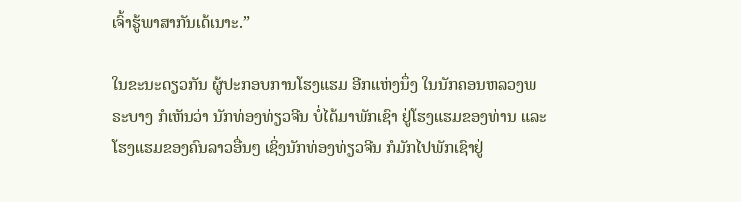ເຈົ້າຮູ້ພາສາກັນເດ້ເນາະ.”

ໃນຂະນະດຽວກັນ ຜູ້ປະກອບການໂຮງແຮມ ອີກແຫ່ງນຶ່ງ ໃນນັກຄອນຫລວງພຣະບາງ ກໍເຫັນວ່າ ນັກທ່ອງທ່ຽວຈີນ ບໍ່ໄດ້ມາພັກເຊົາ ຢູ່ໂຮງແຮມຂອງທ່ານ ແລະໂຮງແຮມຂອງຄົນລາວອື່ນໆ ເຊິ່ງນັກທ່ອງທ່ຽວຈີນ ກໍມັກໄປພັກເຊົາຢູ່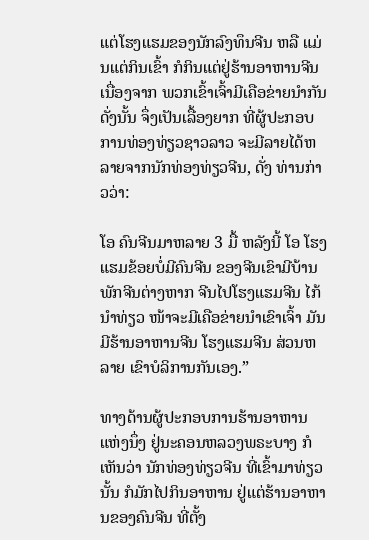ແຕ່ໂຮງແຮມຂອງນັກລົງທຶນຈີນ ຫລື ແມ່ນແຕ່ກິນເຂົ້າ ກໍກິນແຕ່ຢູ່ຮ້ານອາຫານຈີນ ເນື່ອງຈາກ ພວກເຂົ້າເຈົ້າມີເຄືອຂ່າຍນໍາກັນ ດັ່ງນັ້ນ ຈຶ່ງເປັນເລື້ອງຍາກ ທີ່ຜູ້ປະກອບການທ່ອງທ່ຽວຊາວລາວ ຈະມີລາຍໄດ້ຫລາຍຈາກນັກທ່ອງທ່ຽວຈີນ, ດັ່ງ ທ່ານກ່າວວ່າ:

ໂອ ຄົນຈີນມາຫລາຍ 3 ມື້ ຫລັງນີ້ ໂອ ໂຮງແຮມຂ້ອຍບໍ່ມີຄົນຈີນ ຂອງຈີນເຂົາມີບ້ານພັກຈີນຕ່າງຫາກ ຈີນໄປໂຮງແຮມຈີນ ໄກ້ນໍາທ່ຽວ ໜ້າຈະມີເຄືອຂ່າຍນໍາເຂົາເຈົ້າ ມັນມີຮ້ານອາຫານຈີນ ໂຮງແຮມຈີນ ສ່ວນຫລາຍ ເຂົາບໍລິການກັນເອງ.”

ທາງດ້ານຜູ້ປະກອບການຮ້ານອາຫານ ແຫ່ງນຶ່ງ ຢູ່ນະຄອນຫລວງພຣະບາງ ກໍເຫັນວ່າ ນັກທ່ອງທ່ຽວຈີນ ທີ່ເຂົ້າມາທ່ຽວນັ້ນ ກໍມັກໄປກິນອາຫານ ຢູ່ແຕ່ຮ້ານອາຫານຂອງຄົນຈີນ ທີ່ຕັ້ງ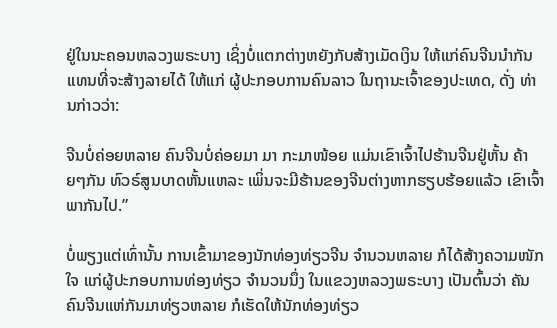ຢູ່ໃນນະຄອນຫລວງພຣະບາງ ເຊິ່ງບໍ່ແຕກຕ່າງຫຍັງກັບສ້າງເມັດເງິນ ໃຫ້ແກ່ຄົນຈີນນໍາກັນ ແທນທີ່ຈະສ້າງລາຍໄດ້ ໃຫ້ແກ່ ຜູ້ປະກອບການຄົນລາວ ໃນຖານະເຈົ້າຂອງປະເທດ, ດັ່ງ ທ່ານກ່າວວ່າ:

ຈີນບໍ່ຄ່ອຍຫລາຍ ຄົນຈີນບໍ່ຄ່ອຍມາ ມາ ກະມາໜ້ອຍ ແມ່ນເຂົາເຈົ້າໄປຮ້ານຈີນຢູ່ຫັ້ນ ຄ້າຍໆກັນ ທົວຣ໌ສູນບາດຫັ້ນແຫລະ ເພິ່ນຈະມີຮ້ານຂອງຈີນຕ່າງຫາກຮຽບຮ້ອຍແລ້ວ ເຂົາເຈົ້າພາກັນໄປ.”

ບໍ່ພຽງແຕ່ເທົ່ານັ້ນ ການເຂົ້າມາຂອງນັກທ່ອງທ່ຽວຈີນ ຈໍານວນຫລາຍ ກໍໄດ້ສ້າງຄວາມໜັກໃຈ ແກ່ຜູ້ປະກອບການທ່ອງທ່ຽວ ຈໍານວນນຶ່ງ ໃນເເຂວງຫລວງພຣະບາງ ເປັນຕົ້ນວ່າ ຄັນຄົນຈີນແຫ່ກັນມາທ່ຽວຫລາຍ ກໍເຮັດໃຫ້ນັກທ່ອງທ່ຽວ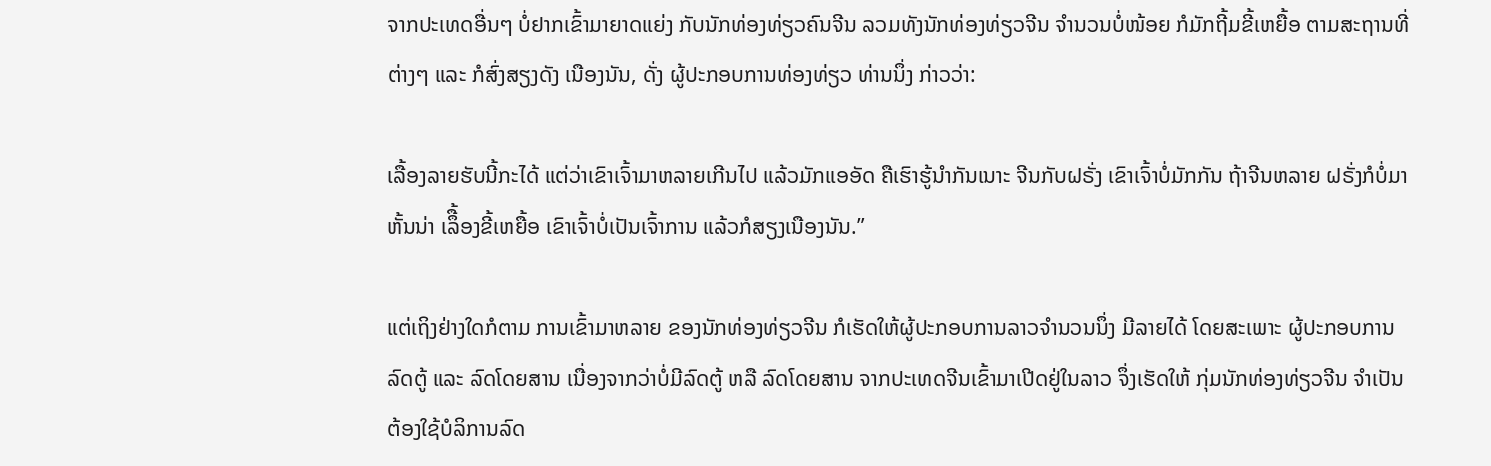ຈາກປະເທດອື່ນໆ ບໍ່ຢາກເຂົ້າມາຍາດແຍ່ງ ກັບນັກທ່ອງທ່ຽວຄົນຈີນ ລວມທັງນັກທ່ອງທ່ຽວຈີນ ຈໍານວນບໍ່ໜ້ອຍ ກໍມັກຖີ້ມຂີ້ເຫຍື້ອ ຕາມສະຖານທີ່ຕ່າງໆ ແລະ ກໍສົ່ງສຽງດັງ ເນືອງນັນ, ດັ່ງ ຜູ້ປະກອບການທ່ອງທ່ຽວ ທ່ານນຶ່ງ ກ່າວວ່າ:

ເລື້ອງລາຍຮັບນີ້ກະໄດ້ ແຕ່ວ່າເຂົາເຈົ້າມາຫລາຍເກີນໄປ ແລ້ວມັກແອອັດ ຄືເຮົາຮູ້ນໍາກັນເນາະ ຈີນກັບຝຣັ່ງ ເຂົາເຈົ້າບໍ່ມັກກັນ ຖ້າຈີນຫລາຍ ຝຣັ່ງກໍບໍ່ມາຫັ້ນນ່າ ເລຶື້ອງຂີ້ເຫຍື້ອ ເຂົາເຈົ້າບໍ່ເປັນເຈົ້າການ ແລ້ວກໍສຽງເນືອງນັນ.”

ແຕ່ເຖິງຢ່າງໃດກໍຕາມ ການເຂົ້າມາຫລາຍ ຂອງນັກທ່ອງທ່ຽວຈີນ ກໍເຮັດໃຫ້ຜູ້ປະກອບການລາວຈໍານວນນຶ່ງ ມີລາຍໄດ້ ໂດຍສະເພາະ ຜູ້ປະກອບການລົດຕູ້ ແລະ ລົດໂດຍສານ ເນື່ອງຈາກວ່າບໍ່ມີລົດຕູ້ ຫລື ລົດໂດຍສານ ຈາກປະເທດຈີນເຂົ້າມາເປີດຢູ່ໃນລາວ ຈຶ່ງເຮັດໃຫ້ ກຸ່ມນັກທ່ອງທ່ຽວຈີນ ຈໍາເປັນຕ້ອງໃຊ້ບໍລິການລົດ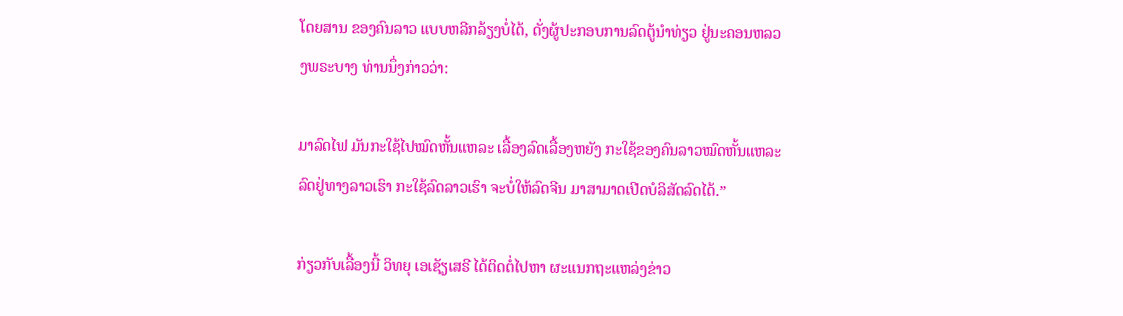ໂດຍສານ ຂອງຄົນລາວ ແບບຫລີກລ້ຽງບໍ່ໄດ້, ດັ່ງຜູ້ປະກອບການລົດຕູ້ນໍາທ່ຽວ ຢູ່ນະຄອນຫລວງພຣະບາງ ທ່ານນຶ່ງກ່າວວ່າ:

ມາລົດໄຟ ມັນກະໃຊ້ໄປໝົດຫັ້ນແຫລະ ເລື້ອງລົດເລື້ອງຫຍັງ ກະໃຊ້ຂອງຄົນລາວໝົດຫັ້ນແຫລະ ລົດຢູ່ທາງລາວເຮົາ ກະໃຊ້ລົດລາວເຮົາ ຈະບໍ່ໃຫ້ລົດຈີນ ມາສາມາດເປີດບໍລິສັດລົດໄດ້.”

ກ່ຽວກັບເລື້ອງນີ້ ວິທຍຸ ເອເຊັຽເສຣີ ໄດ້ຕິດຕໍ່ໄປຫາ ຜະແນກຖະແຫລ່ງຂ່າວ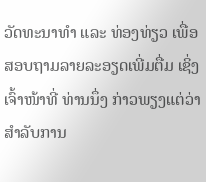ວັດທະນາທຳ ແລະ ທ່ອງທ່ຽວ ເພື່ອສອບຖາມລາຍລະອຽດເພີ່ມຕື່ມ ເຊິ່ງເຈົ້າໜ້າທີ່ ທ່ານນຶ່ງ ກ່າວພຽງແຕ່ວ່າ ສໍາລັບການ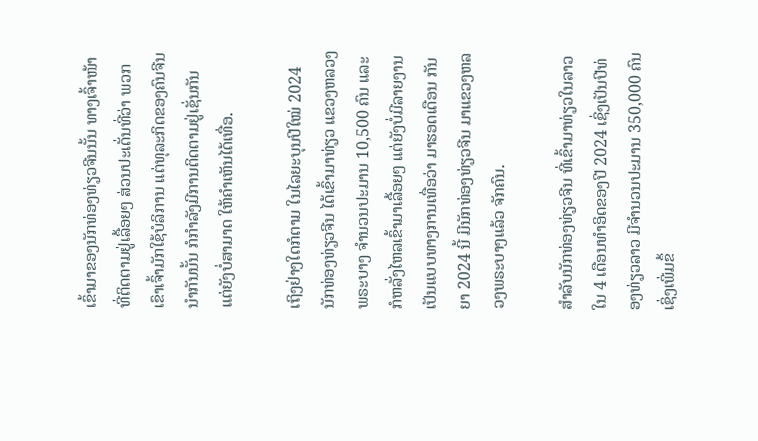ເຂົ້າມາຂອງນັກທ່ອງທ່ຽວຈີນນັ້ນ ທາງເຈົ້າໜ້າທີ່ຕິດຕາມຢູ່ເລື້ອຍໆ ສ່ວນປະເດັ່ນທີ່ວ່າ ພວກເຂົາເຈົ້າມັກໃຊ້ບໍລິການ ແຕ່ທຸລະກິດຂອງຄົນຈີນນໍາກັນນັ້ນ ກໍກໍາລັງມີການຕິດຕາມຢູ່ເຊັ່ນກັນ ແຕ່ຍັງບໍ່ສາມາດ ໃຫ້ຄໍາເຫັນໄດ້ເທື່ອ.

ເຖິງຢ່າງໃດກໍຕາມ ໃນໄລຍະບຸນປີໃໝ່ 2024 ນັກທ່ອງທ່ຽວຈີນ ໄດ້ເຂົ້າມາທ່ຽວ ແຂວງຫລວງພຣະບາງ ຈໍານວນປະມານ 10,500 ຄົນ ແລະ ກໍຫລັ່ງໄຫລເຂົ້າມາເລື້ອຍໆ ແຕ່ຍັງບໍ່ມີລາຍງານ ເປັນແບບທາງການເທື່ອວ່າ ມາຮອດເດືອນ ກັນຍາ 2024 ນີ້ ມີນັກທ່ອງທ່ຽວຈີນ ມາແຂວງຫລວງພຣະບາງແລ້ວ ຈັກຄົນ.

ສໍາລັບນັກທ່ອງທ່ຽວຈີນ ທີ່ເຂົ້າມາທ່ຽວໃນລາວ ໃນ 4 ເດືອນທໍາອິດຂອງປີ 2024 ເຊິ່ງເປັນປີທ່ອງທ່ຽວລາວ ມີຈໍານວນປະມານ 350,000 ຄົນ ເຊິ່ງເພີ່ມຂຶ້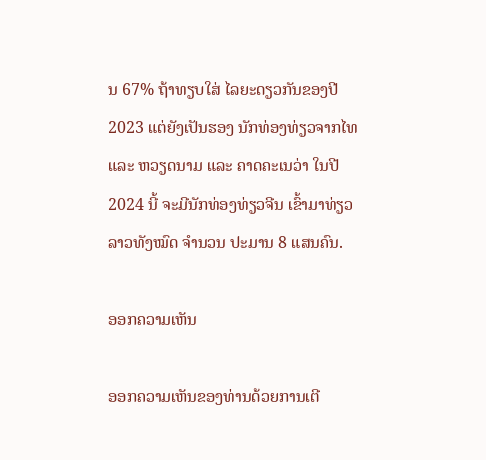ນ 67% ຖ້າທຽບໃສ່ ໄລຍະດຽວກັນຂອງປີ 2023 ແຕ່ຍັງເປັນຮອງ ນັກທ່ອງທ່ຽວຈາກໄທ ແລະ ຫວຽດນາມ ແລະ ຄາດຄະເນວ່າ ໃນປີ 2024 ນີ້ ຈະມີນັກທ່ອງທ່ຽວຈີນ ເຂົ້າມາທ່ຽວລາວທັງໝົດ ຈໍານວນ ປະມານ 8 ແສນຄົນ.

ອອກຄວາມເຫັນ

ອອກຄວາມເຫັນຂອງທ່ານດ້ວຍການເຕີ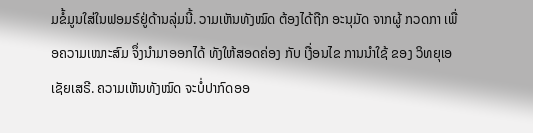ມຂໍ້ມູນໃສ່ໃນຟອມຣ໌ຢູ່ດ້ານລຸ່ມນີ້. ວາມເຫັນທັງໝົດ ຕ້ອງໄດ້ຖືກ ອະນຸມັດ ຈາກຜູ້ ກວດກາ ເພື່ອຄວາມເໝາະສົມ ຈຶ່ງນໍາມາອອກໄດ້ ທັງໃຫ້ສອດຄ່ອງ ກັບ ເງື່ອນໄຂ ການນຳໃຊ້ ຂອງ ວິທຍຸເອເຊັຍເສຣີ. ຄວາມເຫັນທັງໝົດ ຈະບໍ່ປາກົດອອ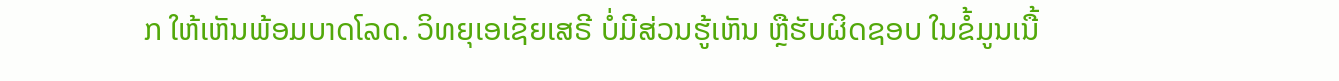ກ ໃຫ້ເຫັນພ້ອມບາດໂລດ. ວິທຍຸເອເຊັຍເສຣີ ບໍ່ມີສ່ວນຮູ້ເຫັນ ຫຼືຮັບຜິດຊອບ ໃນຂໍ້ມູນເນື້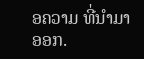ອຄວາມ ທີ່ນໍາມາອອກ.